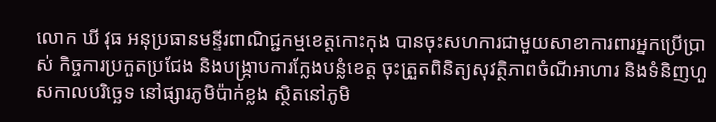លោក ឃី វុធ អនុប្រធានមន្ទីរពាណិជ្ជកម្មខេត្តកោះកុង បានចុះសហការជាមួយសាខាការពារអ្នកប្រើប្រាស់ កិច្ចការប្រកួតប្រជែង និងបង្ក្រាបការក្លែងបន្លំខេត្ត ចុះត្រួតពិនិត្យសុវត្ថិភាពចំណីអាហារ និងទំនិញហួសកាលបរិច្ឆេទ នៅផ្សារភូមិប៉ាក់ខ្លង ស្ថិតនៅភូមិ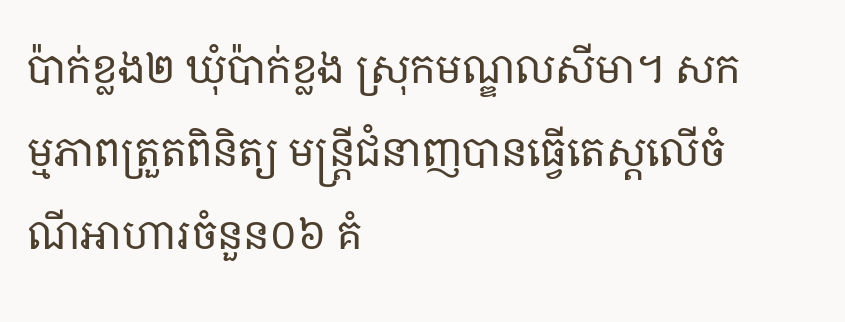ប៉ាក់ខ្លង២ ឃុំប៉ាក់ខ្លង ស្រុកមណ្ឌលសីមា។ សកម្មភាពត្រួតពិនិត្យ មន្ត្រីជំនាញបានធ្វើតេស្តលើចំណីអាហារចំនួន០៦ គំ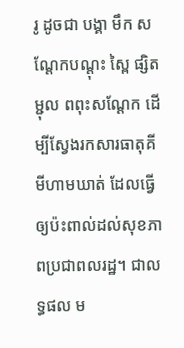រូ ដូចជា បង្គា មឹក សណ្ដែកបណ្ដុះ ស្ពៃ ផ្សិតម្ជុល ពពុះសណ្ដែក ដើម្បីស្វែងរកសារធាតុគីមីហាមឃាត់ ដែលធ្វើឲ្យប៉ះពាល់ដល់សុខភាពប្រជាពលរដ្ឋ។ ជាលទ្ធផល ម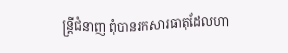ន្រ្តីជំនាញ ពុំបានរកសារធាតុដែលហា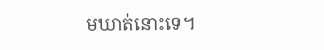មឃាត់នោះទេ។